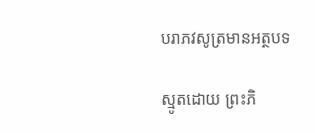បរាភវសូត្រមានអត្ថបទ

ស្មូតដោយ ព្រះភិ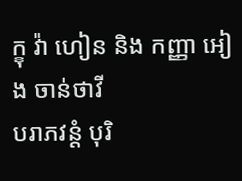ក្ខុ វ៉ា ហៀន និង កញ្ញា អៀង ចាន់ថាវី
បរាភវន្ដំ បុរិ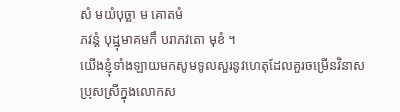សំ មយំបុច្ឆា ម គោតមំ
ភវន្ដំ បុដ្ឋុមាគមកឹ បរាភវតោ មុខំ ។
យើងខ្ញុំទាំងឡាយមកសូមទូលសួរនូវហេតុដែលគួរចម្រើនវិនាស
ប្រុសស្រីក្នុងលោកស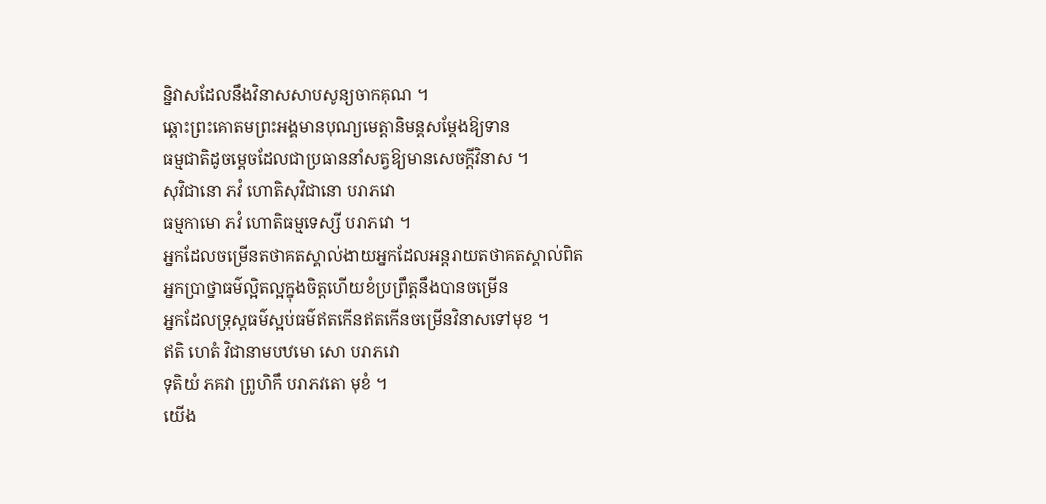ន្និវាសដែលនឹងវិនាសសាបសូន្យចាកគុណ ។
ឆ្ពោះព្រះគោតមព្រះអង្គមានបុណ្យមេត្តានិមន្តសម្តែងឱ្យទាន
ធម្មជាតិដូចម្តេចដែលជាប្រធាននាំសត្វឱ្យមានសេចក្តីវិនាស ។
សុវិជានោ ភវំ ហោតិសុវិជានោ បរាភវោ
ធម្មកាមោ ភវំ ហោតិធម្មទេស្សី បរាភវោ ។
អ្នកដែលចម្រើនតថាគតស្គាល់ងាយអ្នកដែលអន្តរាយតថាគតស្គាល់ពិត
អ្នកប្រាថ្នាធម៌ល្អិតល្អក្នុងចិត្តហើយខំប្រព្រឹត្តនឹងបានចម្រើន
អ្នកដែលទ្រុស្តធម៌ស្អប់ធម៌ឥតកើនឥតកើនចម្រើនវិនាសទៅមុខ ។
ឥតិ ហេតំ វិជានាមបឋមោ សោ បរាភវោ
ទុតិយំ ភគវា ព្រូហិកឹ បរាភវតោ មុខំ ។
យើង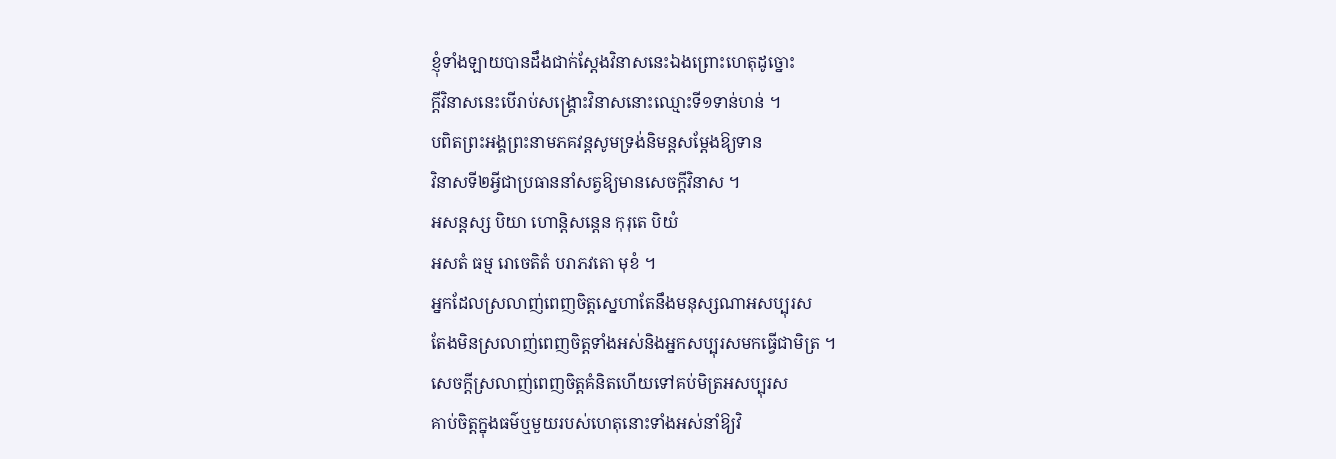ខ្ញុំទាំងឡាយបានដឹងជាក់ស្តែងវិនាសនេះឯងព្រោះហេតុដូច្នោះ
ក្តីវិនាសនេះបើរាប់សង្គ្រោះវិនាសនោះឈ្មោះទី១ទាន់ហន់ ។
បពិតព្រះអង្គព្រះនាមភគវន្តសូមទ្រង់និមន្តសម្តែងឱ្យទាន
វិនាសទី២អ្វីជាប្រធាននាំសត្វឱ្យមានសេចក្តីវិនាស ។
អសន្តស្ស បិយា ហោន្តិសន្តេន កុរុតេ បិយំ
អសតំ ធម្ម រោចេតិតំ បរាភវតោ មុខំ ។
អ្នកដែលស្រលាញ់ពេញចិត្តស្នេហាតែនឹងមនុស្សណាអសប្បុរស
តែងមិនស្រលាញ់ពេញចិត្តទាំងអស់និងអ្នកសប្បុរសមកធ្វើជាមិត្រ ។
សេចក្តីស្រលាញ់ពេញចិត្តគំនិតហើយទៅគប់មិត្រអសប្បុរស
គាប់ចិត្តក្នុងធម៌ឬមួយរបស់ហេតុនោះទាំងអស់នាំឱ្យវិ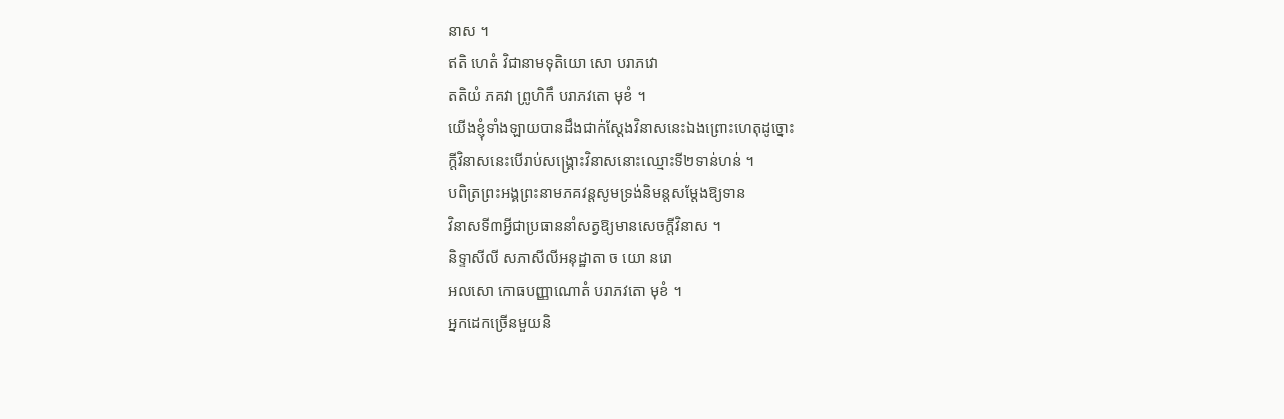នាស ។
ឥតិ ហេតំ វិជានាមទុតិយោ សោ បរាភវោ
តតិយំ ភគវា ព្រូហិកឹ បរាភវតោ មុខំ ។
យើងខ្ញុំទាំងឡាយបានដឹងជាក់ស្តែងវិនាសនេះឯងព្រោះហេតុដូច្នោះ
ក្តីវិនាសនេះបើរាប់សង្គ្រោះវិនាសនោះឈ្មោះទី២ទាន់ហន់ ។
បពិត្រព្រះអង្គព្រះនាមភគវន្តសូមទ្រង់និមន្តសម្តែងឱ្យទាន
វិនាសទី៣អ្វីជាប្រធាននាំសត្វឱ្យមានសេចក្តីវិនាស ។
និទ្ទាសីលី សភាសីលីអនុដ្ឋាតា ច យោ នរោ
អលសោ កោធបញ្ញាណោតំ បរាភវតោ មុខំ ។
អ្នកដេកច្រើនមួយនិ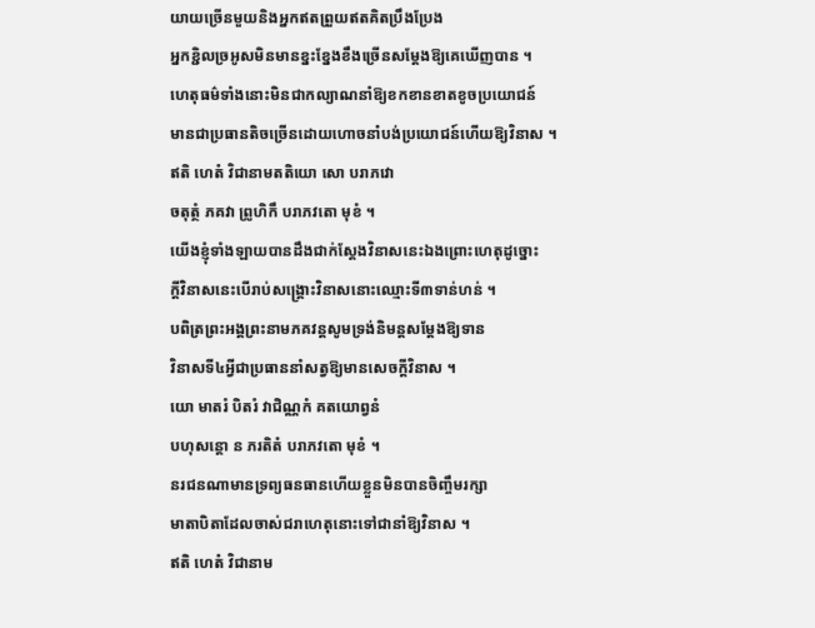យាយច្រើនមួយនិងអ្នកឥតព្រួយឥតគិតប្រឹងប្រែង
អ្នកខ្ជិលច្រអូសមិនមានខ្នះខ្នែងខឹងច្រើនសម្តែងឱ្យគេឃើញបាន ។
ហេតុធម៌ទាំងនោះមិនជាកល្យាណនាំឱ្យខកខានខាតខូចប្រយោជន៍
មានជាប្រធានតិចច្រើនដោយហោចនាំបង់ប្រយោជន៍ហើយឱ្យវិនាស ។
ឥតិ ហេតំ វិជានាមតតិយោ សោ បរាភវោ
ចតុត្ថំ ភគវា ព្រូហិកឹ បរាភវតោ មុខំ ។
យើងខ្ញុំទាំងឡាយបានដឹងជាក់ស្តែងវិនាសនេះឯងព្រោះហេតុដូច្នោះ
ក្តីវិនាសនេះបើរាប់សង្គ្រោះវិនាសនោះឈ្មោះទី៣ទាន់ហន់ ។
បពិត្រព្រះអង្គព្រះនាមភគវន្តសូមទ្រង់និមន្តសម្តែងឱ្យទាន
វិនាសទី៤អ្វីជាប្រធាននាំសត្វឱ្យមានសេចក្តីវិនាស ។
យោ មាតរំ បិតរំ វាជិណ្ណកំ គតយោព្វនំ
បហុសន្តោ ន ភរតិតំ បរាភវតោ មុខំ ។
នរជនណាមានទ្រព្យធនធានហើយខ្លួនមិនបានចិញ្ចឹមរក្សា
មាតាបិតាដែលចាស់ជរាហេតុនោះទៅជានាំឱ្យវិនាស ។
ឥតិ ហេតំ វិជានាម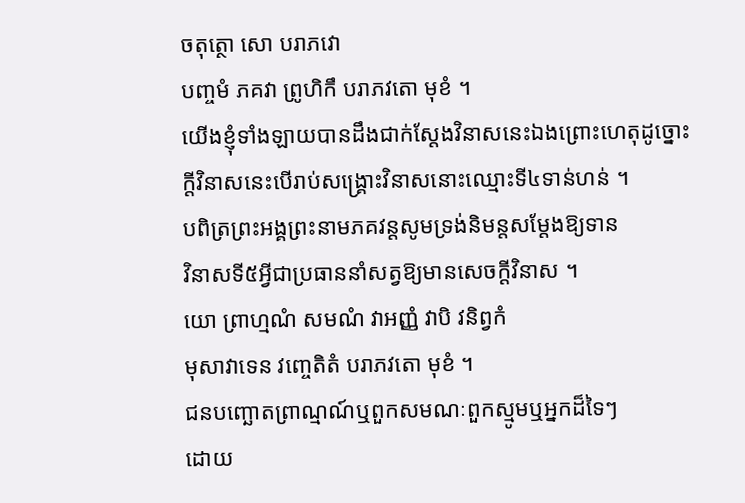ចតុត្ថោ សោ បរាភវោ
បញ្ចមំ ភគវា ព្រូហិកឹ បរាភវតោ មុខំ ។
យើងខ្ញុំទាំងឡាយបានដឹងជាក់ស្តែងវិនាសនេះឯងព្រោះហេតុដូច្នោះ
ក្តីវិនាសនេះបើរាប់សង្គ្រោះវិនាសនោះឈ្មោះទី៤ទាន់ហន់ ។
បពិត្រព្រះអង្គព្រះនាមភគវន្តសូមទ្រង់និមន្តសម្តែងឱ្យទាន
វិនាសទី៥អ្វីជាប្រធាននាំសត្វឱ្យមានសេចក្តីវិនាស ។
យោ ព្រាហ្មណំ សមណំ វាអញ្ញំ វាបិ វនិព្វកំ
មុសាវាទេន វញ្ចេតិតំ បរាភវតោ មុខំ ។
ជនបញ្ឆោតព្រាណ្មណ៍ឬពួកសមណៈពួកស្មូមឬអ្នកដ៏ទៃៗ
ដោយ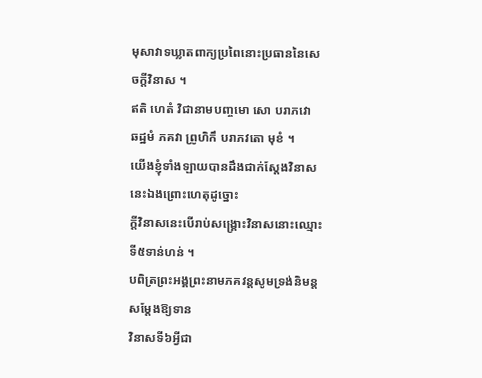មុសាវាទឃ្លាតពាក្យប្រពៃនោះប្រធាននៃសេចក្តីវិនាស ។
ឥតិ ហេតំ វិជានាមបញ្ចមោ សោ បរាភវោ
ឆដ្ឋមំ ភគវា ព្រូហិកឹ បរាភវតោ មុខំ ។
យើងខ្ញុំទាំងឡាយបានដឹងជាក់ស្តែងវិនាសនេះឯងព្រោះហេតុដូច្នោះ
ក្តីវិនាសនេះបើរាប់សង្គ្រោះវិនាសនោះឈ្មោះទី៥ទាន់ហន់ ។
បពិត្រព្រះអង្គព្រះនាមភគវន្តសូមទ្រង់និមន្តសម្តែងឱ្យទាន
វិនាសទី៦អ្វីជា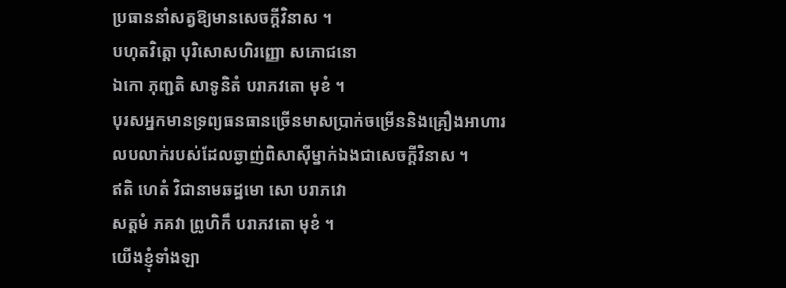ប្រធាននាំសត្វឱ្យមានសេចក្តីវិនាស ។
បហុតវិត្តោ បុរិសោសហិរញ្ញោ សភោជនោ
ឯកោ ភុញ្ជតិ សាទូនិតំ បរាភវតោ មុខំ ។
បុរសអ្នកមានទ្រព្យធនធានច្រើនមាសប្រាក់ចម្រើននិងគ្រឿងអាហារ
លបលាក់របស់ដែលឆ្ងាញ់ពិសាស៊ីម្នាក់ឯងជាសេចក្តីវិនាស ។
ឥតិ ហេតំ វិជានាមឆដ្ឋមោ សោ បរាភវោ
សត្តមំ ភគវា ព្រូហិកឹ បរាភវតោ មុខំ ។
យើងខ្ញុំទាំងឡា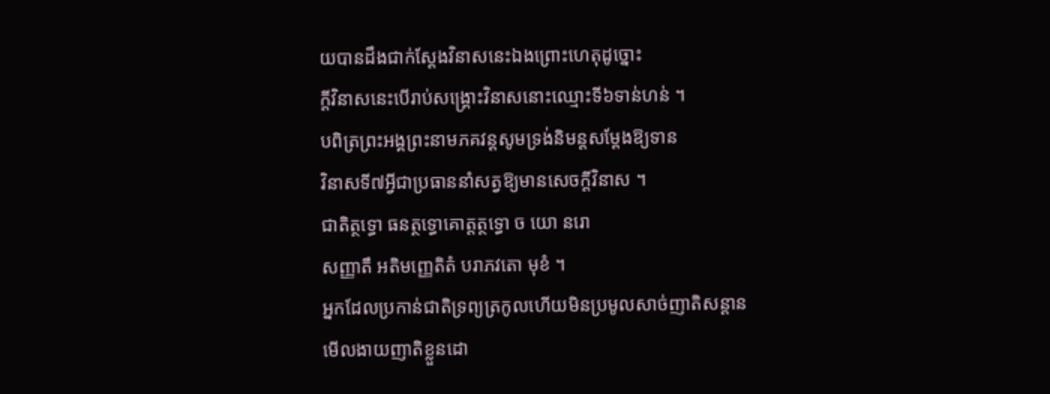យបានដឹងជាក់ស្តែងវិនាសនេះឯងព្រោះហេតុដូច្នោះ
ក្តីវិនាសនេះបើរាប់សង្គ្រោះវិនាសនោះឈ្មោះទី៦ទាន់ហន់ ។
បពិត្រព្រះអង្គព្រះនាមភគវន្តសូមទ្រង់និមន្តសម្តែងឱ្យទាន
វិនាសទី៧អ្វីជាប្រធាននាំសត្វឱ្យមានសេចក្តីវិនាស ។
ជាតិត្ថទ្ធោ ធនត្ថទ្ធោគោត្តត្ថទ្ធោ ច យោ នរោ
សញ្ញាតឹ អតិមញ្ញេតិតំ បរាភវតោ មុខំ ។
អ្នកដែលប្រកាន់ជាតិទ្រព្យត្រកូលហើយមិនប្រមូលសាច់ញាតិសន្តាន
មើលងាយញាតិខ្លួនដោ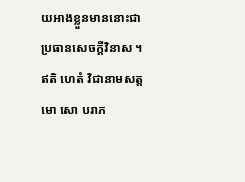យអាងខ្លួនមាននោះជាប្រធានសេចក្តីវិនាស ។
ឥតិ ហេតំ វិជានាមសត្តមោ សោ បរាភ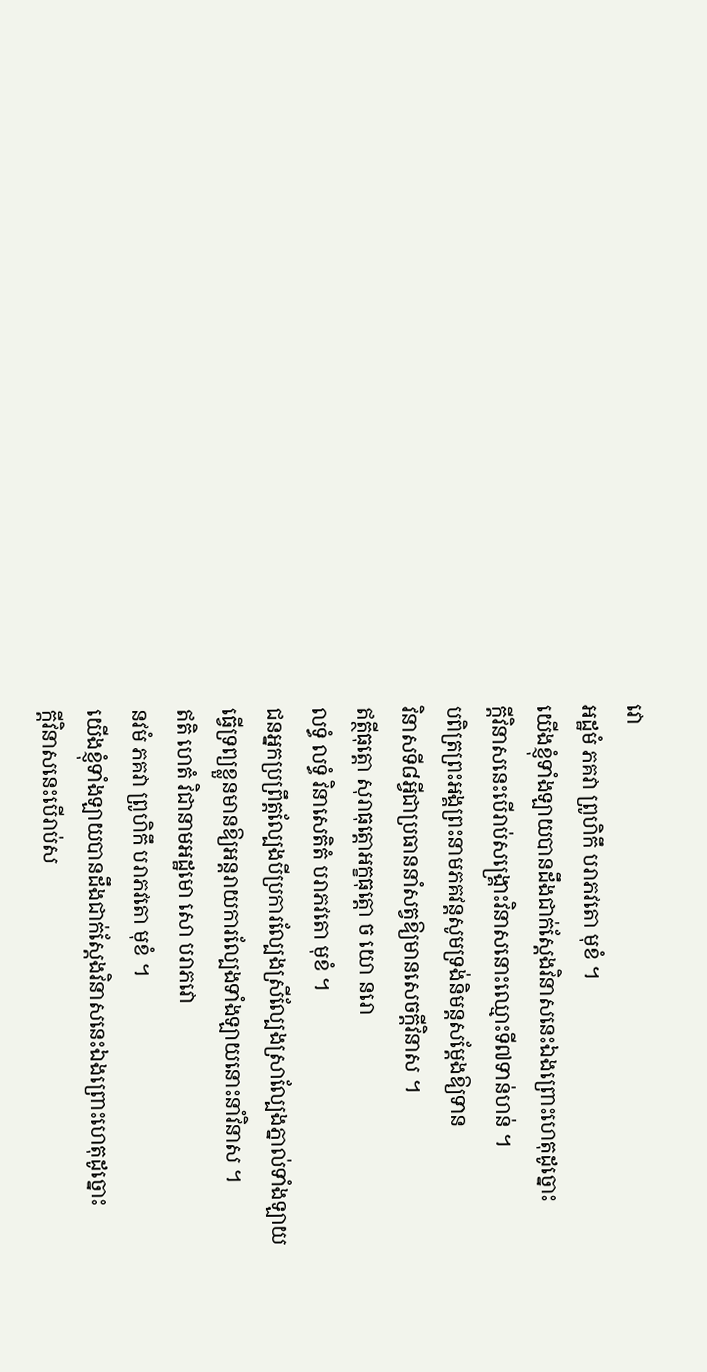វោ
អដ្ឋមំ ភគវា ព្រូហិកឹ បរាភវតោ មុខំ ។
យើងខ្ញុំទាំងឡាយបានដឹងជាក់ស្តែងវិនាសនេះឯងព្រោះហេតុដូច្នោះ
ក្តីវិនាសនេះបើរាប់សង្គ្រោះវិនាសនោះឈ្មោះទី៧ទាន់ហន់ ។
បពិត្រព្រះអង្គព្រះនាមភគវន្តសូមទ្រង់និមន្តសម្តែងឱ្យទាន
វិនាសទី៨អ្វីជាប្រធាននាំសត្វឱ្យមានសេចក្តីវិនាស ។
ឥត្ថីធុត្តោ សុរាធុត្តោអក្ខធុត្តោ ច យោ នរោ
លទ្ធំ លទ្ធំ វិនាសេតិតំ បរាភវតោ មុខំ ។
ជនអ្នកប្រព្រឹត្តល្បែងបីប្រការល្បែងស្រីល្បែងស្រាល្បែងភ្នាល់ទាំងឡាយ
ធ្វើទ្រព្យខ្លួនមានឱ្យអន្តរាយការល្បែងទាំងឡាយនោះនាំវិនាស ។
ឥតិ ហេតំ វិជានាមអដ្ឋមោ សោ បរាភវោ
នវមំ ភគវា ព្រូហិកឹ បរាភវតោ មុខំ ។
យើងខ្ញុំទាំងឡាយបានដឹងជាក់ស្តែងវិនាសនេះឯងព្រោះហេតុដូច្នោះ
ក្តីវិនាសនេះបើរាប់ស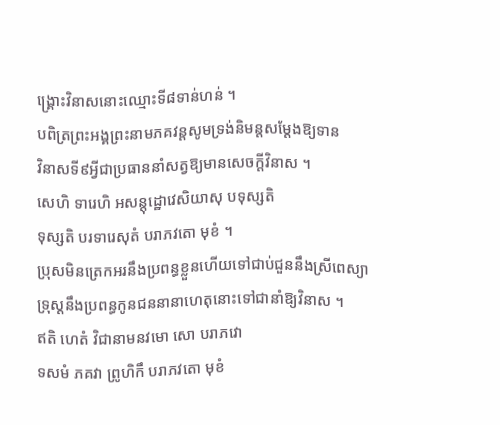ង្គ្រោះវិនាសនោះឈ្មោះទី៨ទាន់ហន់ ។
បពិត្រព្រះអង្គព្រះនាមភគវន្តសូមទ្រង់និមន្តសម្តែងឱ្យទាន
វិនាសទី៩អ្វីជាប្រធាននាំសត្វឱ្យមានសេចក្តីវិនាស ។
សេហិ ទារេហិ អសន្តុដ្ឋោវេសិយាសុ បទុស្សតិ
ទុស្សតិ បរទារេសុតំ បរាភវតោ មុខំ ។
ប្រុសមិនត្រេកអរនឹងប្រពន្ធខ្លួនហើយទៅជាប់ជួននឹងស្រីពេស្យា
ទ្រុស្តនឹងប្រពន្ធកូនជននានាហេតុនោះទៅជានាំឱ្យវិនាស ។
ឥតិ ហេតំ វិជានាមនវមោ សោ បរាភវោ
ទសមំ ភគវា ព្រូហិកឹ បរាភវតោ មុខំ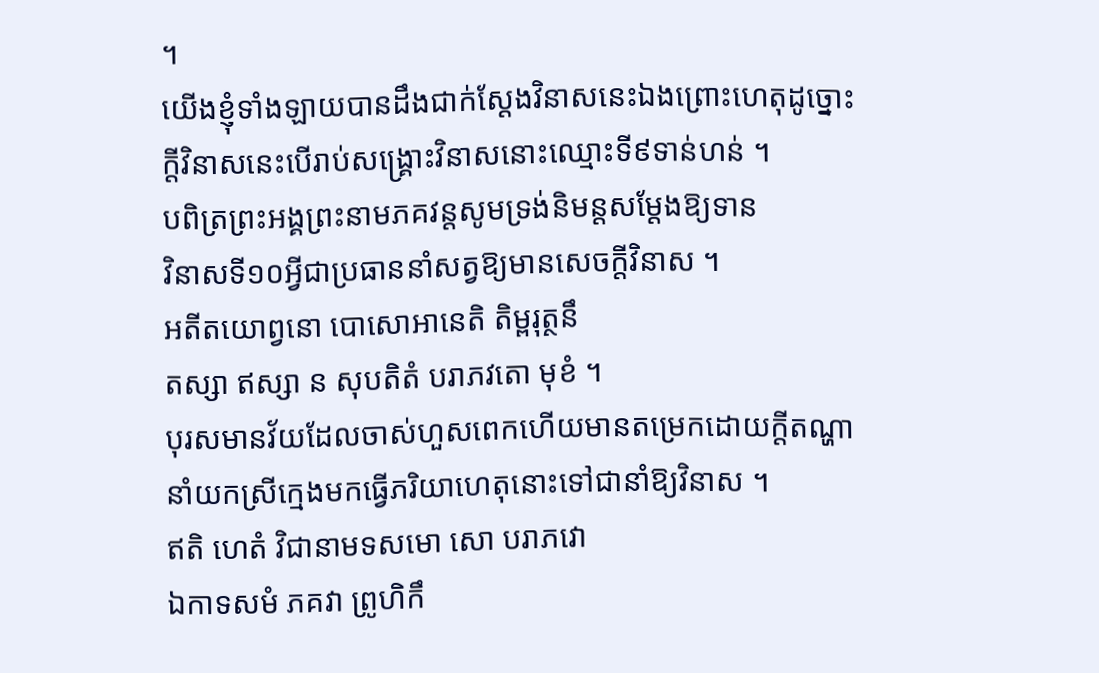។
យើងខ្ញុំទាំងឡាយបានដឹងជាក់ស្តែងវិនាសនេះឯងព្រោះហេតុដូច្នោះ
ក្តីវិនាសនេះបើរាប់សង្គ្រោះវិនាសនោះឈ្មោះទី៩ទាន់ហន់ ។
បពិត្រព្រះអង្គព្រះនាមភគវន្តសូមទ្រង់និមន្តសម្តែងឱ្យទាន
វិនាសទី១០អ្វីជាប្រធាននាំសត្វឱ្យមានសេចក្តីវិនាស ។
អតីតយោព្វនោ បោសោអានេតិ តិម្ពរុត្ថនឹ
តស្សា ឥស្សា ន សុបតិតំ បរាភវតោ មុខំ ។
បុរសមានវ័យដែលចាស់ហួសពេកហើយមានតម្រេកដោយក្តីតណ្ហា
នាំយកស្រីក្មេងមកធ្វើភរិយាហេតុនោះទៅជានាំឱ្យវិនាស ។
ឥតិ ហេតំ វិជានាមទសមោ សោ បរាភវោ
ឯកាទសមំ ភគវា ព្រូហិកឹ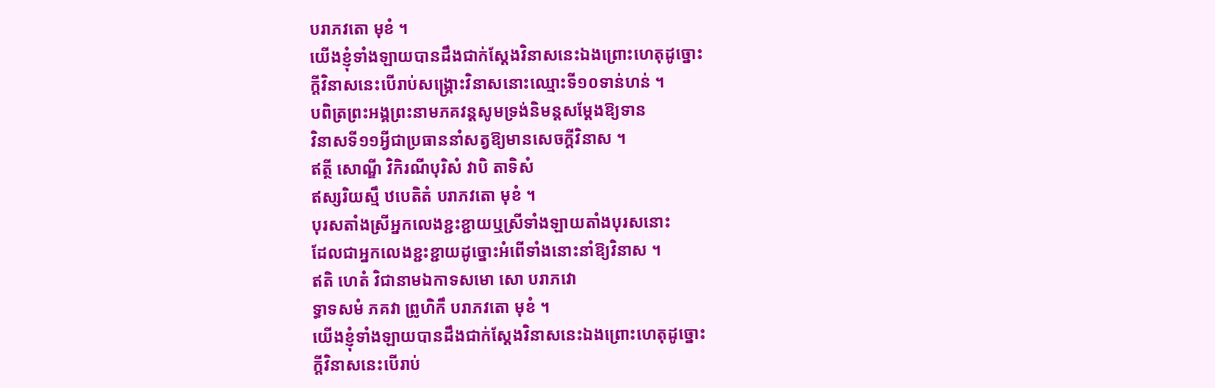បរាភវតោ មុខំ ។
យើងខ្ញុំទាំងឡាយបានដឹងជាក់ស្តែងវិនាសនេះឯងព្រោះហេតុដូច្នោះ
ក្តីវិនាសនេះបើរាប់សង្គ្រោះវិនាសនោះឈ្មោះទី១០ទាន់ហន់ ។
បពិត្រព្រះអង្គព្រះនាមភគវន្តសូមទ្រង់និមន្តសម្តែងឱ្យទាន
វិនាសទី១១អ្វីជាប្រធាននាំសត្វឱ្យមានសេចក្តីវិនាស ។
ឥត្ថី សោណ្ឌី វិកិរណីបុរិសំ វាបិ តាទិសំ
ឥស្សរិយស្មឹ ឋបេតិតំ បរាភវតោ មុខំ ។
បុរសតាំងស្រីអ្នកលេងខ្ជះខ្ជាយឬស្រីទាំងឡាយតាំងបុរសនោះ
ដែលជាអ្នកលេងខ្ជះខ្ជាយដូច្នោះអំពើទាំងនោះនាំឱ្យវិនាស ។
ឥតិ ហេតំ វិជានាមឯកាទសមោ សោ បរាភវោ
ទ្ធាទសមំ ភគវា ព្រូហិកឹ បរាភវតោ មុខំ ។
យើងខ្ញុំទាំងឡាយបានដឹងជាក់ស្តែងវិនាសនេះឯងព្រោះហេតុដូច្នោះ
ក្តីវិនាសនេះបើរាប់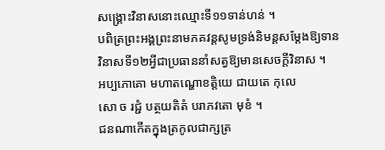សង្គ្រោះវិនាសនោះឈ្មោះទី១១ទាន់ហន់ ។
បពិត្រព្រះអង្គព្រះនាមភគវន្តសូមទ្រង់និមន្តសម្តែងឱ្យទាន
វិនាសទី១២អ្វីជាប្រធាននាំសត្វឱ្យមានសេចក្តីវិនាស ។
អប្បភោគោ មហាតណ្ហោខត្តិយេ ជាយតេ កុលេ
សោ ច រជ្ជំ បត្ថយតិតំ បរាភវតោ មុខំ ។
ជនណាកើតក្នុងត្រកូលជាក្សត្រ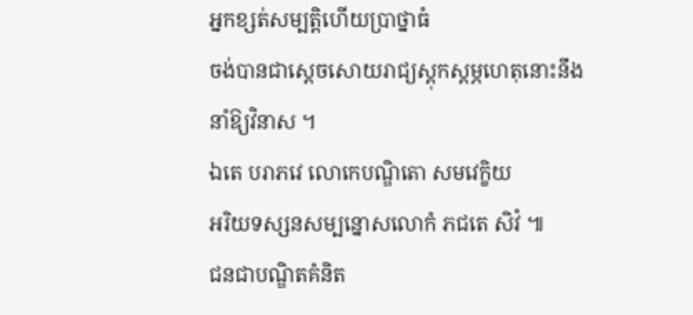អ្នកខ្សត់សម្បត្តិហើយប្រាថ្នាធំ
ចង់បានជាស្តេចសោយរាជ្យស្តុកស្តម្ភហេតុនោះនឹងនាំឱ្យវិនាស ។
ឯតេ បរាភវេ លោកេបណ្ឌិតោ សមវេក្ខិយ
អរិយទស្សនសម្បន្នោសលោកំ ភជតេ សិវំ ៕
ជនជាបណ្ឌិតគំនិត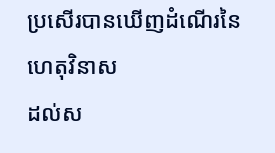ប្រសើរបានឃើញដំណើរនៃហេតុវិនាស
ដល់ស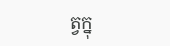ត្វក្នុ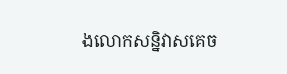ងលោកសន្និវាសគេច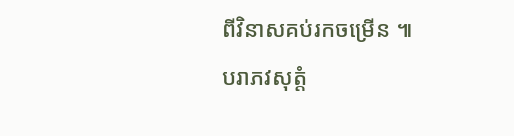ពីវិនាសគប់រកចម្រើន ៕
បរាភវសុត្តំ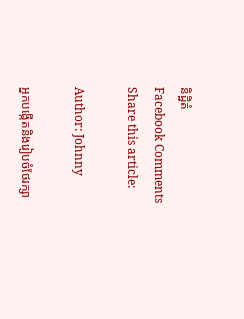និដ្ឋិតំ
Facebook Comments
Share this article:

Author: Johnny

អ្នកបង្កើតនិងរៀបចំថែរក្សា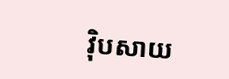វ៉ិបសាយ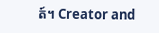ត៍។ Creator and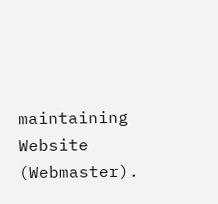maintaining Website (Webmaster).